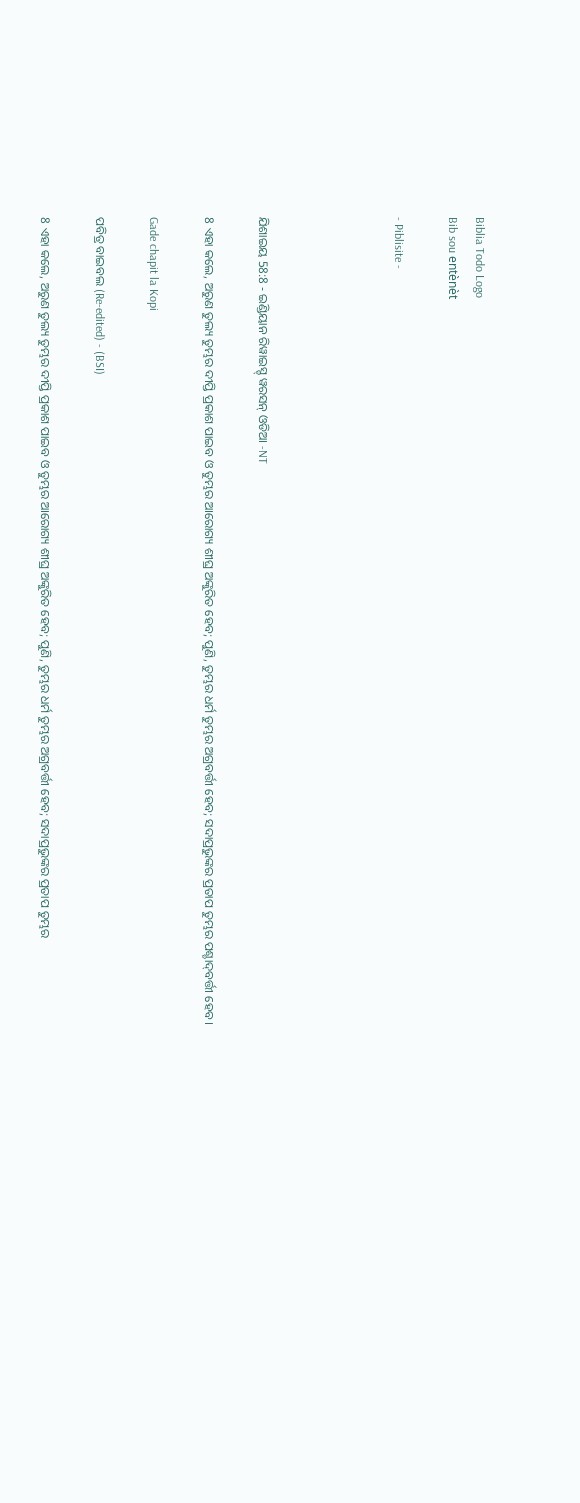Biblia Todo Logo
Bib sou entènèt

- Piblisite -




ଯିଶାଇୟ 58:8 - ଇଣ୍ଡିୟାନ ରିୱାଇସ୍ଡ୍ ୱରସନ୍ ଓଡିଆ -NT

8 ଏହା କଲେ, ଅରୁଣ ତୁଲ୍ୟ ତୁମ୍ଭର ଦୀପ୍ତି ପ୍ରକାଶ ପାଇବ ଓ ତୁମ୍ଭର ଆରୋଗ୍ୟ ଶୀଘ୍ର ଅଙ୍କୁରିତ ହେବ; ପୁଣି, ତୁମ୍ଭର ଧର୍ମ ତୁମ୍ଭର ଅଗ୍ରବର୍ତ୍ତୀ ହେବ; ସଦାପ୍ରଭୁଙ୍କର ପ୍ରତାପ ତୁମ୍ଭର ପଶ୍ଚାଦ୍‍ବର୍ତ୍ତୀ ହେବ।

Gade chapit la Kopi

ପବିତ୍ର ବାଇବଲ (Re-edited) - (BSI)

8 ଏହା କଲେ, ଅରୁଣ ତୁଲ୍ୟ ତୁମ୍ଭର ଦୀପ୍ତି ପ୍ରକାଶ ପାଇବ ଓ ତୁମ୍ଭର ଆରୋଗ୍ୟ ଶୀଘ୍ର ଅଙ୍କୁରିତ ହେବ; ପୁଣି, ତୁମ୍ଭର ଧର୍ମ ତୁମ୍ଭର ଅଗ୍ରବର୍ତ୍ତୀ ହେବ; ସଦାପ୍ରଭୁଙ୍କର ପ୍ରତାପ ତୁମ୍ଭର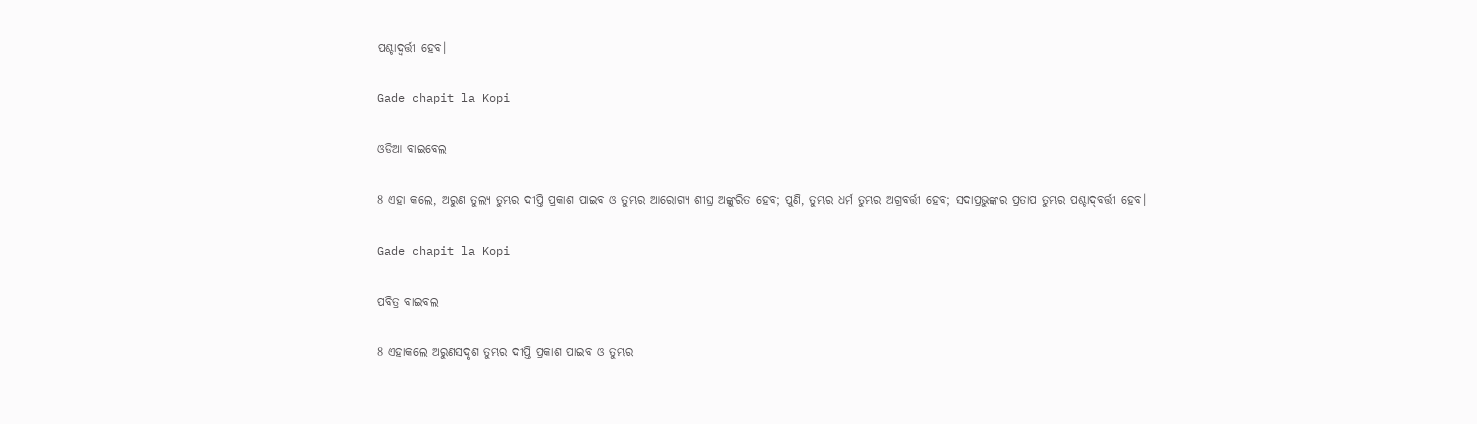ପଶ୍ଚାଦ୍ବର୍ତ୍ତୀ ହେବ।

Gade chapit la Kopi

ଓଡିଆ ବାଇବେଲ

8 ଏହା କଲେ, ଅରୁଣ ତୁଲ୍ୟ ତୁମ୍ଭର ଦୀପ୍ତି ପ୍ରକାଶ ପାଇବ ଓ ତୁମ୍ଭର ଆରୋଗ୍ୟ ଶୀଘ୍ର ଅଙ୍କୁରିତ ହେବ; ପୁଣି, ତୁମ୍ଭର ଧର୍ମ ତୁମ୍ଭର ଅଗ୍ରବର୍ତ୍ତୀ ହେବ; ସଦାପ୍ରଭୁଙ୍କର ପ୍ରତାପ ତୁମ୍ଭର ପଶ୍ଚାଦ୍‍ବର୍ତ୍ତୀ ହେବ।

Gade chapit la Kopi

ପବିତ୍ର ବାଇବଲ

8 ଏହାକଲେ ଅରୁଣସଦୃଶ ତୁମ୍ଭର ଦୀପ୍ତି ପ୍ରକାଶ ପାଇବ ଓ ତୁମ୍ଭର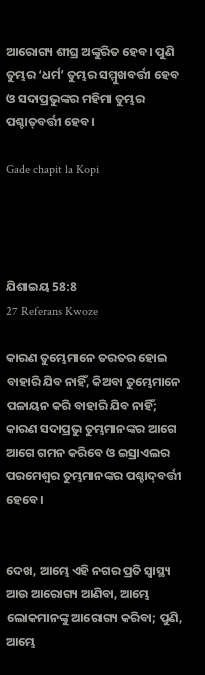ଆରୋଗ୍ୟ ଶୀଘ୍ର ଅଙ୍କୁରିତ ହେବ। ପୁଣି ତୁମ୍ଭର ‘ଧର୍ମ’ ତୁମ୍ଭର ସମ୍ମୁଖବର୍ତ୍ତୀ ହେବ ଓ ସଦାପ୍ରଭୁଙ୍କର ମହିମା ତୁମ୍ଭର ପଶ୍ଚା‌ତ୍‌ବର୍ତ୍ତୀ ହେବ।

Gade chapit la Kopi




ଯିଶାଇୟ 58:8
27 Referans Kwoze

କାରଣ ତୁମ୍ଭେମାନେ ତରତର ହୋଇ ବାହାରି ଯିବ ନାହିଁ, କିଅବା ତୁମ୍ଭେମାନେ ପଳାୟନ କରି ବାହାରି ଯିବ ନାହିଁ; କାରଣ ସଦାପ୍ରଭୁ ତୁମ୍ଭମାନଙ୍କର ଆଗେ ଆଗେ ଗମନ କରିବେ ଓ ଇସ୍ରାଏଲର ପରମେଶ୍ୱର ତୁମ୍ଭମାନଙ୍କର ପଶ୍ଚାଦ୍‍ବର୍ତ୍ତୀ ହେବେ।


ଦେଖ, ଆମ୍ଭେ ଏହି ନଗର ପ୍ରତି ସ୍ୱାସ୍ଥ୍ୟ ଆଉ ଆରୋଗ୍ୟ ଆଣିବା, ଆମ୍ଭେ ଲୋକମାନଙ୍କୁ ଆରୋଗ୍ୟ କରିବା; ପୁଣି, ଆମ୍ଭେ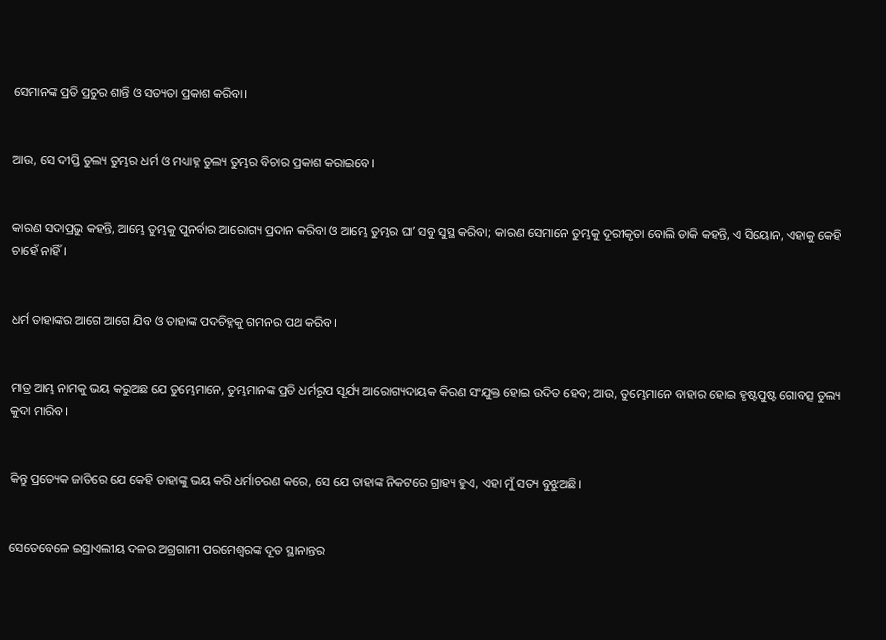ସେମାନଙ୍କ ପ୍ରତି ପ୍ରଚୁର ଶାନ୍ତି ଓ ସତ୍ୟତା ପ୍ରକାଶ କରିବା।


ଆଉ, ସେ ଦୀପ୍ତି ତୁଲ୍ୟ ତୁମ୍ଭର ଧର୍ମ ଓ ମଧ୍ୟାହ୍ନ ତୁଲ୍ୟ ତୁମ୍ଭର ବିଚାର ପ୍ରକାଶ କରାଇବେ।


କାରଣ ସଦାପ୍ରଭୁ କହନ୍ତି, ଆମ୍ଭେ ତୁମ୍ଭକୁ ପୁନର୍ବାର ଆରୋଗ୍ୟ ପ୍ରଦାନ କରିବା ଓ ଆମ୍ଭେ ତୁମ୍ଭର ଘାʼ ସବୁ ସୁସ୍ଥ କରିବା; କାରଣ ସେମାନେ ତୁମ୍ଭକୁ ଦୂରୀକୃତା ବୋଲି ଡାକି କହନ୍ତି, ଏ ସିୟୋନ, ଏହାକୁ କେହି ଚାହେଁ ନାହିଁ।


ଧର୍ମ ତାହାଙ୍କର ଆଗେ ଆଗେ ଯିବ ଓ ତାହାଙ୍କ ପଦଚିହ୍ନକୁ ଗମନର ପଥ କରିବ।


ମାତ୍ର ଆମ୍ଭ ନାମକୁ ଭୟ କରୁଅଛ ଯେ ତୁମ୍ଭେମାନେ, ତୁମ୍ଭମାନଙ୍କ ପ୍ରତି ଧର୍ମରୂପ ସୂର୍ଯ୍ୟ ଆରୋଗ୍ୟଦାୟକ କିରଣ ସଂଯୁକ୍ତ ହୋଇ ଉଦିତ ହେବ; ଆଉ, ତୁମ୍ଭେମାନେ ବାହାର ହୋଇ ହୃଷ୍ଟପୁଷ୍ଟ ଗୋବତ୍ସ ତୁଲ୍ୟ କୁଦା ମାରିବ।


କିନ୍ତୁ ପ୍ରତ୍ୟେକ ଜାତିରେ ଯେ କେହି ତାହାଙ୍କୁ ଭୟ କରି ଧର୍ମାଚରଣ କରେ, ସେ ଯେ ତାହାଙ୍କ ନିକଟରେ ଗ୍ରାହ୍ୟ ହୁଏ, ଏହା ମୁଁ ସତ୍ୟ ବୁଝୁଅଛି।


ସେତେବେଳେ ଇସ୍ରାଏଲୀୟ ଦଳର ଅଗ୍ରଗାମୀ ପରମେଶ୍ୱରଙ୍କ ଦୂତ ସ୍ଥାନାନ୍ତର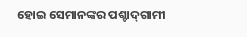ହୋଇ ସେମାନଙ୍କର ପଶ୍ଚାଦ୍‍ଗାମୀ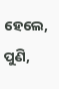ହେଲେ, ପୁଣି,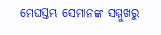ମେଘସ୍ତମ୍ଭ ସେମାନଙ୍କ ସମ୍ମୁଖରୁ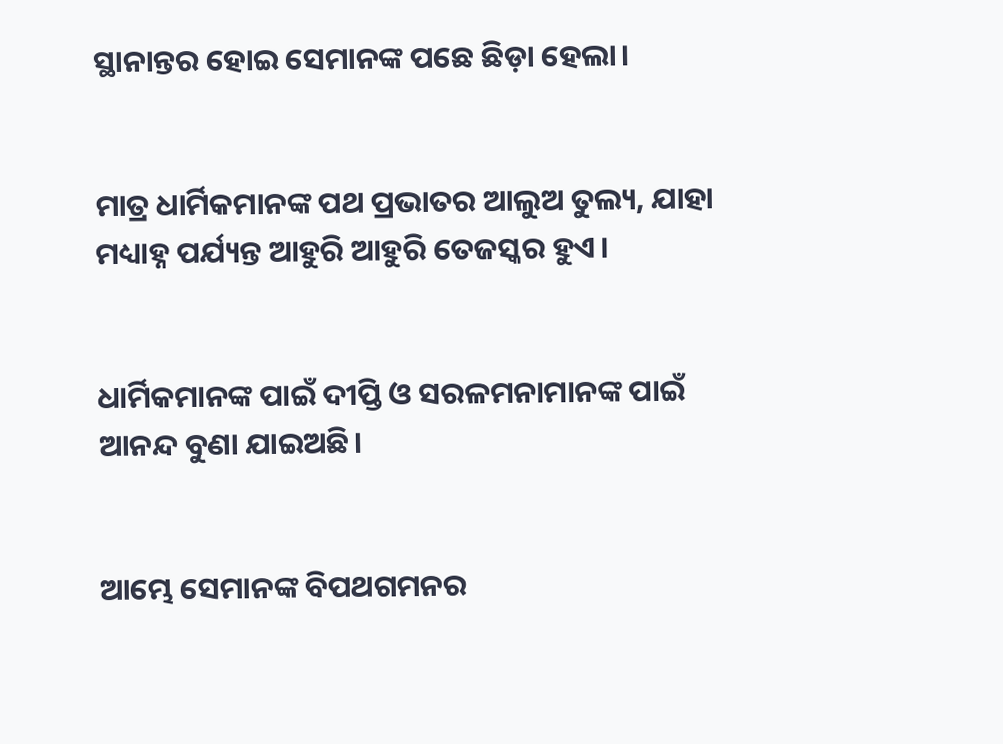ସ୍ଥାନାନ୍ତର ହୋଇ ସେମାନଙ୍କ ପଛେ ଛିଡ଼ା ହେଲା।


ମାତ୍ର ଧାର୍ମିକମାନଙ୍କ ପଥ ପ୍ରଭାତର ଆଲୁଅ ତୁଲ୍ୟ, ଯାହା ମଧ୍ୟାହ୍ନ ପର୍ଯ୍ୟନ୍ତ ଆହୁରି ଆହୁରି ତେଜସ୍କର ହୁଏ।


ଧାର୍ମିକମାନଙ୍କ ପାଇଁ ଦୀପ୍ତି ଓ ସରଳମନାମାନଙ୍କ ପାଇଁ ଆନନ୍ଦ ବୁଣା ଯାଇଅଛି।


ଆମ୍ଭେ ସେମାନଙ୍କ ବିପଥଗମନର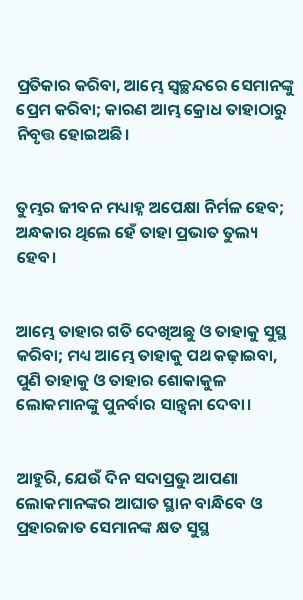ପ୍ରତିକାର କରିବା, ଆମ୍ଭେ ସ୍ୱଚ୍ଛନ୍ଦରେ ସେମାନଙ୍କୁ ପ୍ରେମ କରିବା; କାରଣ ଆମ୍ଭ କ୍ରୋଧ ତାହାଠାରୁ ନିବୃତ୍ତ ହୋଇଅଛି।


ତୁମ୍ଭର ଜୀବନ ମଧ୍ୟାହ୍ନ ଅପେକ୍ଷା ନିର୍ମଳ ହେବ; ଅନ୍ଧକାର ଥିଲେ ହେଁ ତାହା ପ୍ରଭାତ ତୁଲ୍ୟ ହେବ।


ଆମ୍ଭେ ତାହାର ଗତି ଦେଖିଅଛୁ ଓ ତାହାକୁ ସୁସ୍ଥ କରିବା; ମଧ୍ୟ ଆମ୍ଭେ ତାହାକୁ ପଥ କଢ଼ାଇବା, ପୁଣି ତାହାକୁ ଓ ତାହାର ଶୋକାକୁଳ ଲୋକମାନଙ୍କୁ ପୁନର୍ବାର ସାନ୍ତ୍ୱନା ଦେବା।


ଆହୁରି, ଯେଉଁ ଦିନ ସଦାପ୍ରଭୁ ଆପଣା ଲୋକମାନଙ୍କର ଆଘାତ ସ୍ଥାନ ବାନ୍ଧିବେ ଓ ପ୍ରହାରଜାତ ସେମାନଙ୍କ କ୍ଷତ ସୁସ୍ଥ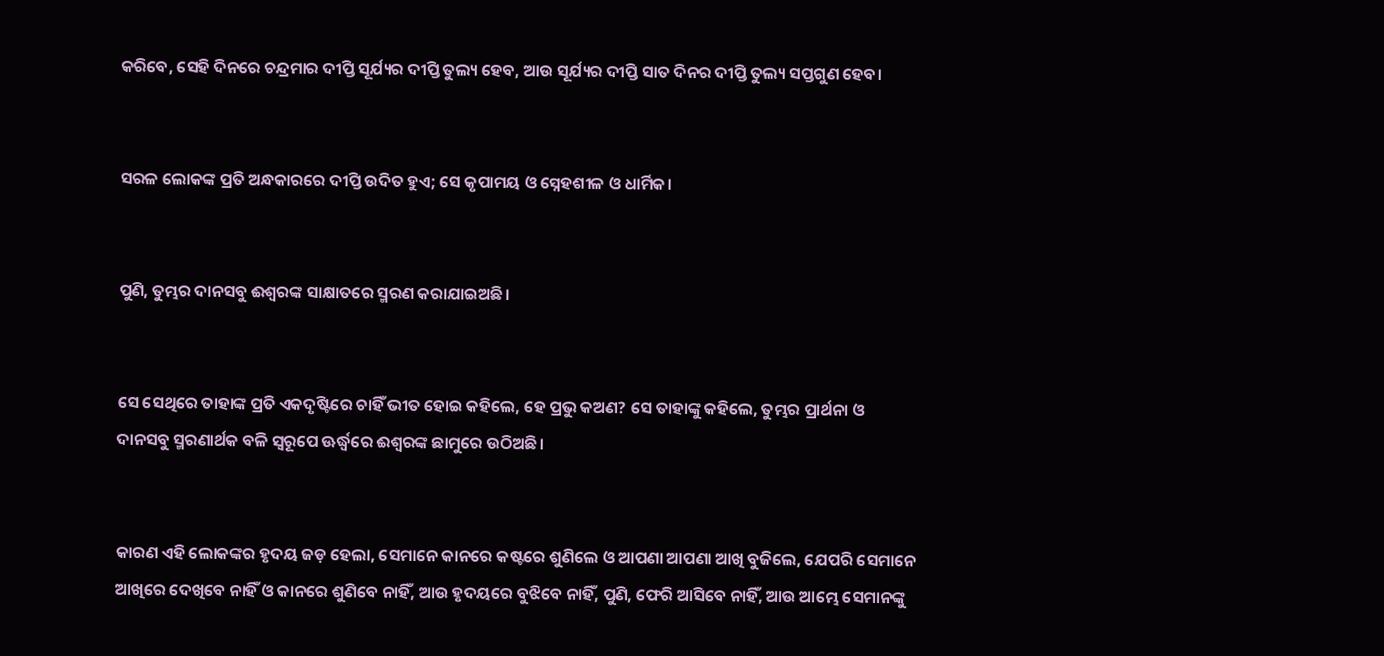କରିବେ, ସେହି ଦିନରେ ଚନ୍ଦ୍ରମାର ଦୀପ୍ତି ସୂର୍ଯ୍ୟର ଦୀପ୍ତି ତୁଲ୍ୟ ହେବ, ଆଉ ସୂର୍ଯ୍ୟର ଦୀପ୍ତି ସାତ ଦିନର ଦୀପ୍ତି ତୁଲ୍ୟ ସପ୍ତଗୁଣ ହେବ।


ସରଳ ଲୋକଙ୍କ ପ୍ରତି ଅନ୍ଧକାରରେ ଦୀପ୍ତି ଉଦିତ ହୁଏ; ସେ କୃପାମୟ ଓ ସ୍ନେହଶୀଳ ଓ ଧାର୍ମିକ।


ପୁଣି, ତୁମ୍ଭର ଦାନସବୁ ଈଶ୍ବରଙ୍କ ସାକ୍ଷାତରେ ସ୍ମରଣ କରାଯାଇଅଛି।


ସେ ସେଥିରେ ତାହାଙ୍କ ପ୍ରତି ଏକଦୃଷ୍ଟିରେ ଚାହିଁ ଭୀତ ହୋଇ କହିଲେ, ହେ ପ୍ରଭୁ କଅଣ? ସେ ତାହାଙ୍କୁ କହିଲେ, ତୁମ୍ଭର ପ୍ରାର୍ଥନା ଓ ଦାନସବୁ ସ୍ମରଣାର୍ଥକ ବଳି ସ୍ୱରୂପେ ଊର୍ଦ୍ଧ୍ୱରେ ଈଶ୍ବରଙ୍କ ଛାମୁରେ ଉଠିଅଛି।


କାରଣ ଏହି ଲୋକଙ୍କର ହୃଦୟ ଜଡ଼ ହେଲା, ସେମାନେ କାନରେ କଷ୍ଟରେ ଶୁଣିଲେ ଓ ଆପଣା ଆପଣା ଆଖି ବୁଜିଲେ, ଯେପରି ସେମାନେ ଆଖିରେ ଦେଖିବେ ନାହିଁ ଓ କାନରେ ଶୁଣିବେ ନାହିଁ, ଆଉ ହୃଦୟରେ ବୁଝିବେ ନାହିଁ, ପୁଣି, ଫେରି ଆସିବେ ନାହିଁ, ଆଉ ଆମ୍ଭେ ସେମାନଙ୍କୁ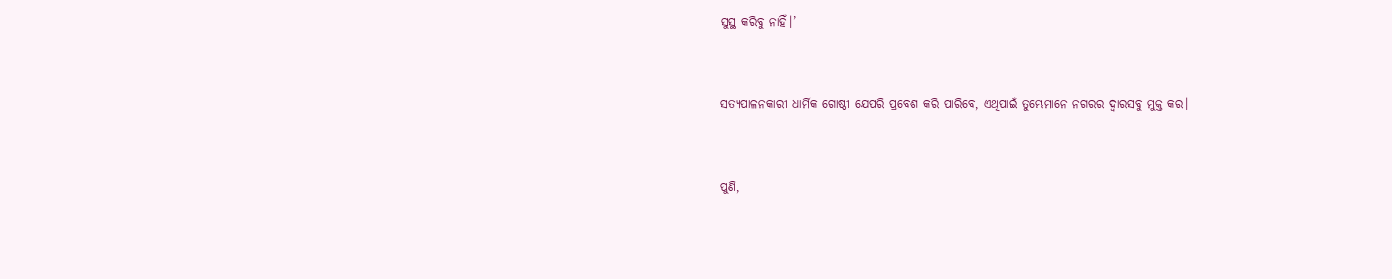ସୁସ୍ଥ କରିବୁ ନାହିଁ।’


ସତ୍ୟପାଳନକାରୀ ଧାର୍ମିକ ଗୋଷ୍ଠୀ ଯେପରି ପ୍ରବେଶ କରି ପାରିବେ, ଏଥିପାଇଁ ତୁମ୍ଭେମାନେ ନଗରର ଦ୍ୱାରସବୁ ମୁକ୍ତ କର।


ପୁଣି,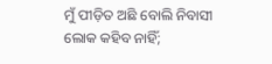ମୁଁ ପୀଡ଼ିତ ଅଛି ବୋଲି ନିବାସୀ ଲୋକ କହିବ ନାହିଁ;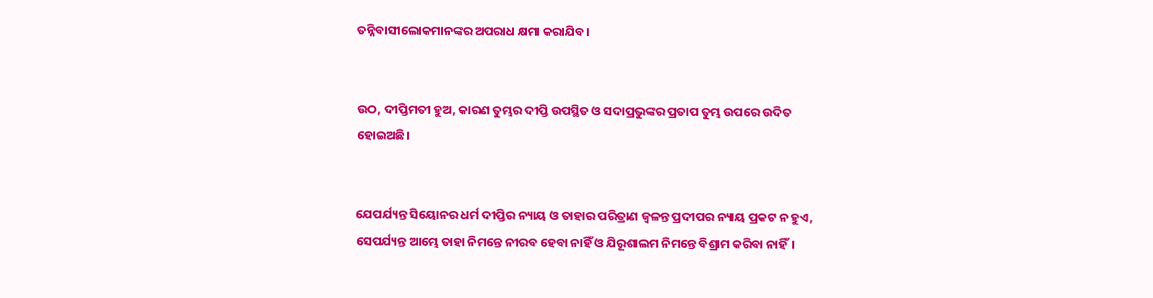ତନ୍ନିବାସୀଲୋକମାନଙ୍କର ଅପରାଧ କ୍ଷମା କରାଯିବ।


ଉଠ, ଦୀପ୍ତିମତୀ ହୁଅ, କାରଣ ତୁମ୍ଭର ଦୀପ୍ତି ଉପସ୍ଥିତ ଓ ସଦାପ୍ରଭୁଙ୍କର ପ୍ରତାପ ତୁମ୍ଭ ଉପରେ ଉଦିତ ହୋଇଅଛି।


ଯେପର୍ଯ୍ୟନ୍ତ ସିୟୋନର ଧର୍ମ ଦୀପ୍ତିର ନ୍ୟାୟ ଓ ତାହାର ପରିତ୍ରାଣ ଜ୍ୱଳନ୍ତ ପ୍ରଦୀପର ନ୍ୟାୟ ପ୍ରକଟ ନ ହୁଏ, ସେପର୍ଯ୍ୟନ୍ତ ଆମ୍ଭେ ତାହା ନିମନ୍ତେ ନୀରବ ହେବା ନାହିଁ ଓ ଯିରୂଶାଲମ ନିମନ୍ତେ ବିଶ୍ରାମ କରିବା ନାହିଁ।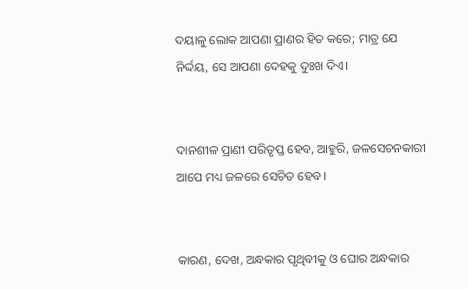ଦୟାଳୁ ଲୋକ ଆପଣା ପ୍ରାଣର ହିତ କରେ; ମାତ୍ର ଯେ ନିର୍ଦ୍ଦୟ, ସେ ଆପଣା ଦେହକୁ ଦୁଃଖ ଦିଏ।


ଦାନଶୀଳ ପ୍ରାଣୀ ପରିତୃପ୍ତ ହେବ, ଆହୁରି, ଜଳସେଚନକାରୀ ଆପେ ମଧ୍ୟ ଜଳରେ ସେଚିତ ହେବ।


କାରଣ, ଦେଖ, ଅନ୍ଧକାର ପୃଥିବୀକୁ ଓ ଘୋର ଅନ୍ଧକାର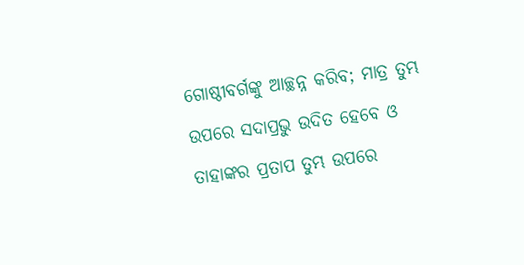ଗୋଷ୍ଠୀବର୍ଗଙ୍କୁ ଆଚ୍ଛନ୍ନ କରିବ; ମାତ୍ର ତୁମ୍ଭ ଉପରେ ସଦାପ୍ରଭୁ ଉଦିତ ହେବେ ଓ ତାହାଙ୍କର ପ୍ରତାପ ତୁମ୍ଭ ଉପରେ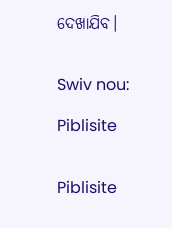ଦେଖାଯିବ।


Swiv nou:

Piblisite


Piblisite